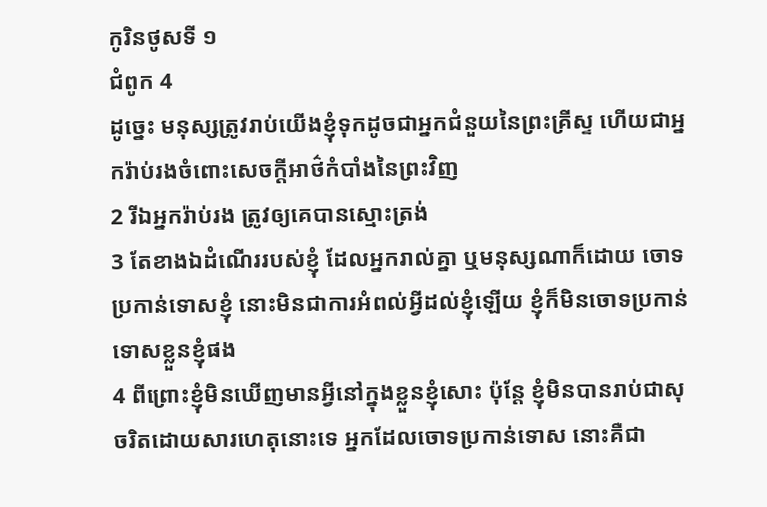កូរិនថូសទី ១
ជំពូក 4
ដូច្នេះ មនុស្សត្រូវរាប់យើងខ្ញុំទុកដូចជាអ្នកជំនួយនៃព្រះគ្រីស្ទ ហើយជាអ្នករ៉ាប់រងចំពោះសេចក្ដីអាថ៌កំបាំងនៃព្រះវិញ
2 រីឯអ្នករ៉ាប់រង ត្រូវឲ្យគេបានស្មោះត្រង់
3 តែខាងឯដំណើររបស់ខ្ញុំ ដែលអ្នករាល់គ្នា ឬមនុស្សណាក៏ដោយ ចោទប្រកាន់ទោសខ្ញុំ នោះមិនជាការអំពល់អ្វីដល់ខ្ញុំឡើយ ខ្ញុំក៏មិនចោទប្រកាន់ទោសខ្លួនខ្ញុំផង
4 ពីព្រោះខ្ញុំមិនឃើញមានអ្វីនៅក្នុងខ្លួនខ្ញុំសោះ ប៉ុន្តែ ខ្ញុំមិនបានរាប់ជាសុចរិតដោយសារហេតុនោះទេ អ្នកដែលចោទប្រកាន់ទោស នោះគឺជា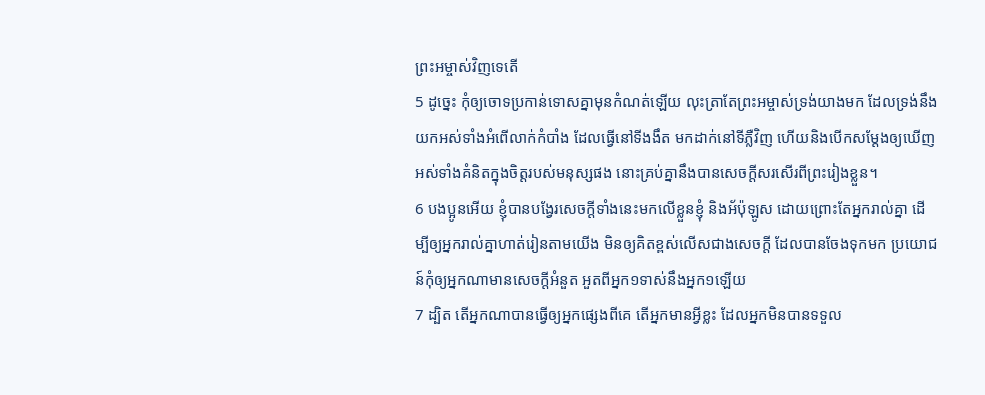ព្រះអម្ចាស់វិញទេតើ
5 ដូច្នេះ កុំឲ្យចោទប្រកាន់ទោសគ្នាមុនកំណត់ឡើយ លុះត្រាតែព្រះអម្ចាស់ទ្រង់យាងមក ដែលទ្រង់នឹងយកអស់ទាំងអំពើលាក់កំបាំង ដែលធ្វើនៅទីងងឹត មកដាក់នៅទីភ្លឺវិញ ហើយនិងបើកសម្ដែងឲ្យឃើញអស់ទាំងគំនិតក្នុងចិត្តរបស់មនុស្សផង នោះគ្រប់គ្នានឹងបានសេចក្ដីសរសើរពីព្រះរៀងខ្លួន។
6 បងប្អូនអើយ ខ្ញុំបានបង្វែរសេចក្ដីទាំងនេះមកលើខ្លួនខ្ញុំ និងអ័ប៉ុឡូស ដោយព្រោះតែអ្នករាល់គ្នា ដើម្បីឲ្យអ្នករាល់គ្នាហាត់រៀនតាមយើង មិនឲ្យគិតខ្ពស់លើសជាងសេចក្ដី ដែលបានចែងទុកមក ប្រយោជន៍កុំឲ្យអ្នកណាមានសេចក្ដីអំនួត អួតពីអ្នក១ទាស់នឹងអ្នក១ឡើយ
7 ដ្បិត តើអ្នកណាបានធ្វើឲ្យអ្នកផ្សេងពីគេ តើអ្នកមានអ្វីខ្លះ ដែលអ្នកមិនបានទទួល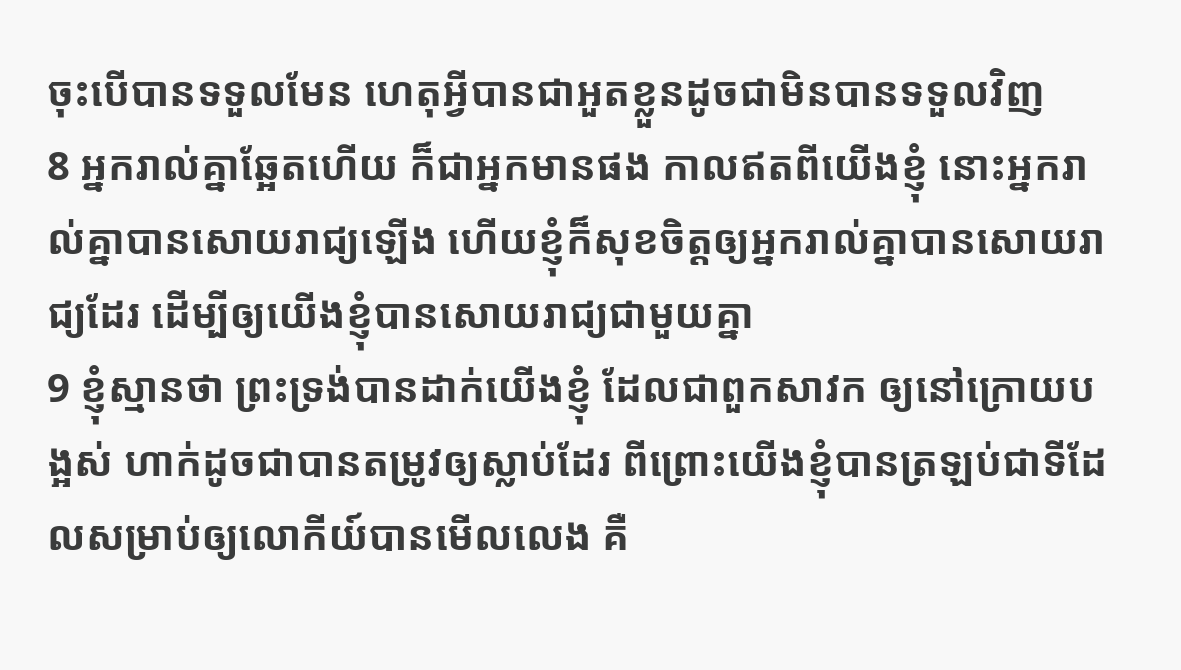ចុះបើបានទទួលមែន ហេតុអ្វីបានជាអួតខ្លួនដូចជាមិនបានទទួលវិញ
8 អ្នករាល់គ្នាឆ្អែតហើយ ក៏ជាអ្នកមានផង កាលឥតពីយើងខ្ញុំ នោះអ្នករាល់គ្នាបានសោយរាជ្យឡើង ហើយខ្ញុំក៏សុខចិត្តឲ្យអ្នករាល់គ្នាបានសោយរាជ្យដែរ ដើម្បីឲ្យយើងខ្ញុំបានសោយរាជ្យជាមួយគ្នា
9 ខ្ញុំស្មានថា ព្រះទ្រង់បានដាក់យើងខ្ញុំ ដែលជាពួកសាវក ឲ្យនៅក្រោយបង្អស់ ហាក់ដូចជាបានតម្រូវឲ្យស្លាប់ដែរ ពីព្រោះយើងខ្ញុំបានត្រឡប់ជាទីដែលសម្រាប់ឲ្យលោកីយ៍បានមើលលេង គឺ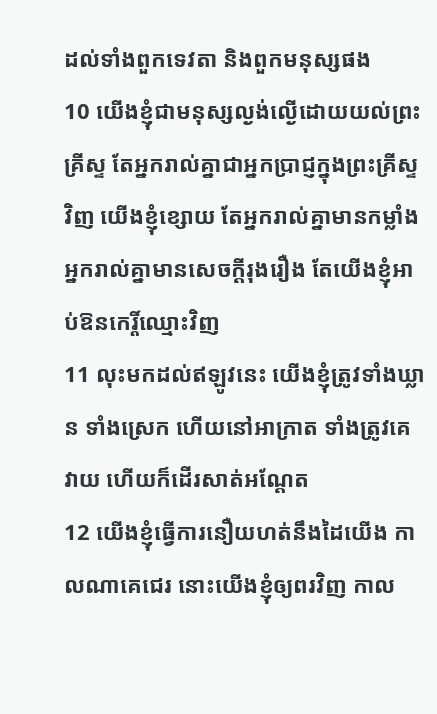ដល់ទាំងពួកទេវតា និងពួកមនុស្សផង
10 យើងខ្ញុំជាមនុស្សល្ងង់ល្ងើដោយយល់ព្រះគ្រីស្ទ តែអ្នករាល់គ្នាជាអ្នកប្រាជ្ញក្នុងព្រះគ្រីស្ទវិញ យើងខ្ញុំខ្សោយ តែអ្នករាល់គ្នាមានកម្លាំង អ្នករាល់គ្នាមានសេចក្ដីរុងរឿង តែយើងខ្ញុំអាប់ឱនកេរ្តិ៍ឈ្មោះវិញ
11 លុះមកដល់ឥឡូវនេះ យើងខ្ញុំត្រូវទាំងឃ្លាន ទាំងស្រេក ហើយនៅអាក្រាត ទាំងត្រូវគេវាយ ហើយក៏ដើរសាត់អណ្តែត
12 យើងខ្ញុំធ្វើការនឿយហត់នឹងដៃយើង កាលណាគេជេរ នោះយើងខ្ញុំឲ្យពរវិញ កាល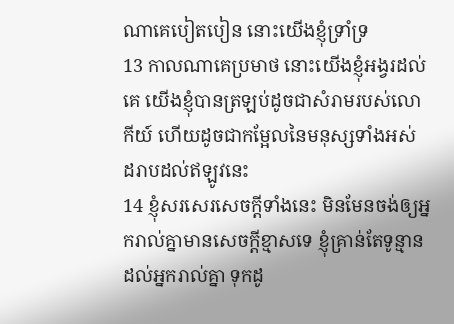ណាគេបៀតបៀន នោះយើងខ្ញុំទ្រាំទ្រ
13 កាលណាគេប្រមាថ នោះយើងខ្ញុំអង្វរដល់គេ យើងខ្ញុំបានត្រឡប់ដូចជាសំរាមរបស់លោកីយ៍ ហើយដូចជាកម្អែលនៃមនុស្សទាំងអស់ ដរាបដល់ឥឡូវនេះ
14 ខ្ញុំសរសេរសេចក្ដីទាំងនេះ មិនមែនចង់ឲ្យអ្នករាល់គ្នាមានសេចក្ដីខ្មាសទេ ខ្ញុំគ្រាន់តែទូន្មានដល់អ្នករាល់គ្នា ទុកដូ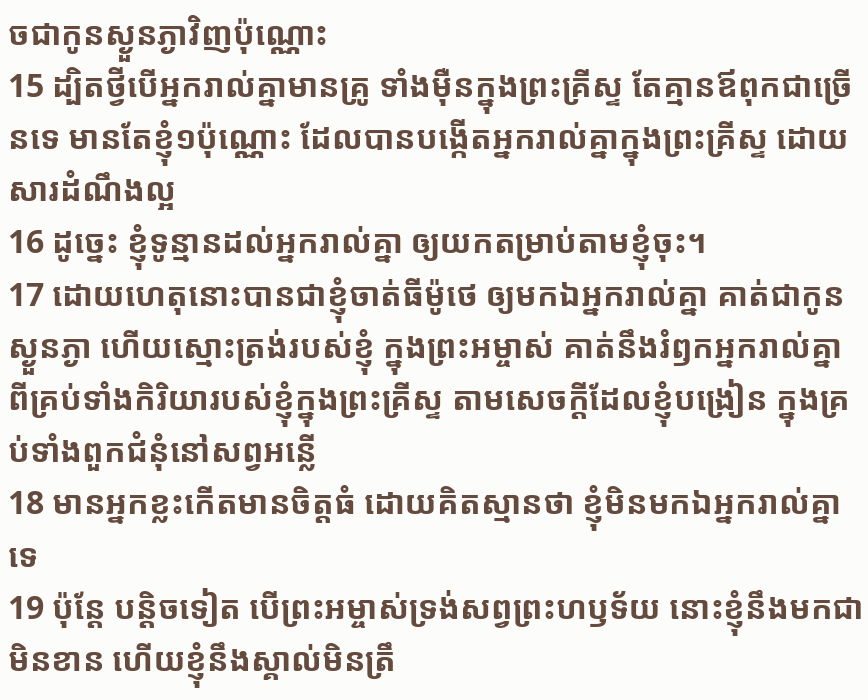ចជាកូនស្ងួនភ្ងាវិញប៉ុណ្ណោះ
15 ដ្បិតថ្វីបើអ្នករាល់គ្នាមានគ្រូ ទាំងម៉ឺនក្នុងព្រះគ្រីស្ទ តែគ្មានឪពុកជាច្រើនទេ មានតែខ្ញុំ១ប៉ុណ្ណោះ ដែលបានបង្កើតអ្នករាល់គ្នាក្នុងព្រះគ្រីស្ទ ដោយសារដំណឹងល្អ
16 ដូច្នេះ ខ្ញុំទូន្មានដល់អ្នករាល់គ្នា ឲ្យយកតម្រាប់តាមខ្ញុំចុះ។
17 ដោយហេតុនោះបានជាខ្ញុំចាត់ធីម៉ូថេ ឲ្យមកឯអ្នករាល់គ្នា គាត់ជាកូនស្ងួនភ្ងា ហើយស្មោះត្រង់របស់ខ្ញុំ ក្នុងព្រះអម្ចាស់ គាត់នឹងរំឭកអ្នករាល់គ្នា ពីគ្រប់ទាំងកិរិយារបស់ខ្ញុំក្នុងព្រះគ្រីស្ទ តាមសេចក្ដីដែលខ្ញុំបង្រៀន ក្នុងគ្រប់ទាំងពួកជំនុំនៅសព្វអន្លើ
18 មានអ្នកខ្លះកើតមានចិត្តធំ ដោយគិតស្មានថា ខ្ញុំមិនមកឯអ្នករាល់គ្នាទេ
19 ប៉ុន្តែ បន្តិចទៀត បើព្រះអម្ចាស់ទ្រង់សព្វព្រះហឫទ័យ នោះខ្ញុំនឹងមកជាមិនខាន ហើយខ្ញុំនឹងស្គាល់មិនត្រឹ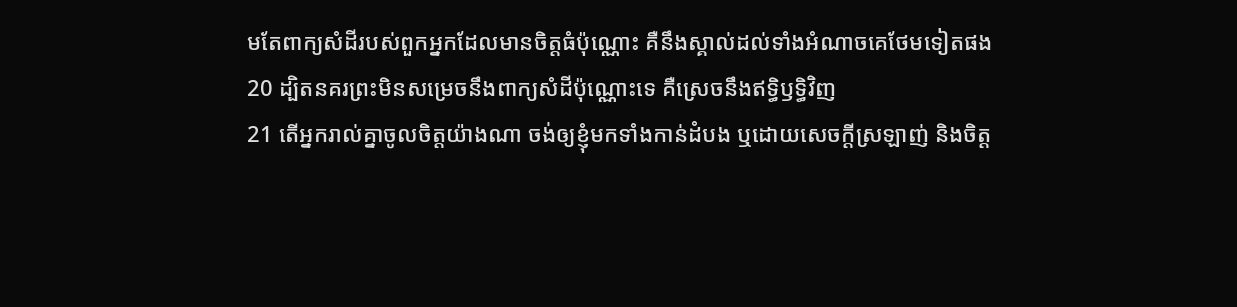មតែពាក្យសំដីរបស់ពួកអ្នកដែលមានចិត្តធំប៉ុណ្ណោះ គឺនឹងស្គាល់ដល់ទាំងអំណាចគេថែមទៀតផង
20 ដ្បិតនគរព្រះមិនសម្រេចនឹងពាក្យសំដីប៉ុណ្ណោះទេ គឺស្រេចនឹងឥទ្ធិឫទ្ធិវិញ
21 តើអ្នករាល់គ្នាចូលចិត្តយ៉ាងណា ចង់ឲ្យខ្ញុំមកទាំងកាន់ដំបង ឬដោយសេចក្ដីស្រឡាញ់ និងចិត្ត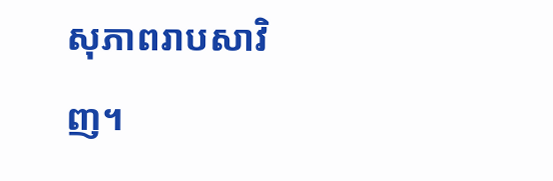សុភាពរាបសាវិញ។